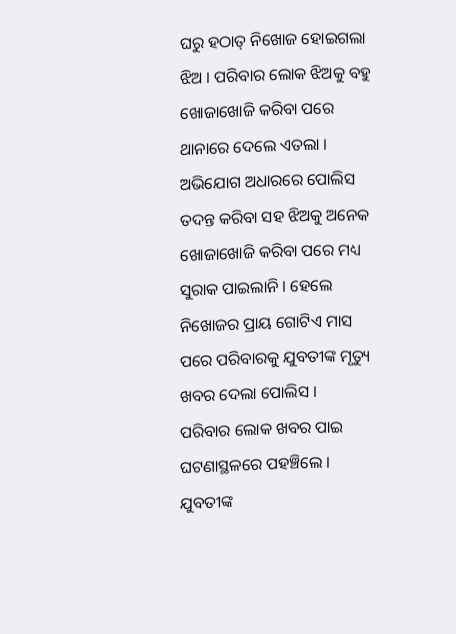ଘରୁ ହଠାତ୍ ନିଖୋଜ ହୋଇଗଲା ଝିଅ । ପରିବାର ଲୋକ ଝିଅକୁ ବହୁ ଖୋଜାଖୋଜି କରିବା ପରେ ଥାନାରେ ଦେଲେ ଏତଲା । ଅଭିଯୋଗ ଅଧାରରେ ପୋଲିସ ତଦନ୍ତ କରିବା ସହ ଝିଅକୁ ଅନେକ ଖୋଜାଖୋଜି କରିବା ପରେ ମଧ୍ୟ ସୁରାକ ପାଇଲାନି । ହେଲେ ନିଖୋଜର ପ୍ରାୟ ଗୋଟିଏ ମାସ ପରେ ପରିବାରକୁ ଯୁବତୀଙ୍କ ମୃତ୍ୟୁ ଖବର ଦେଲା ପୋଲିସ ।
ପରିବାର ଲୋକ ଖବର ପାଇ ଘଟଣାସ୍ଥଳରେ ପହଞ୍ଚିଲେ । ଯୁବତୀଙ୍କ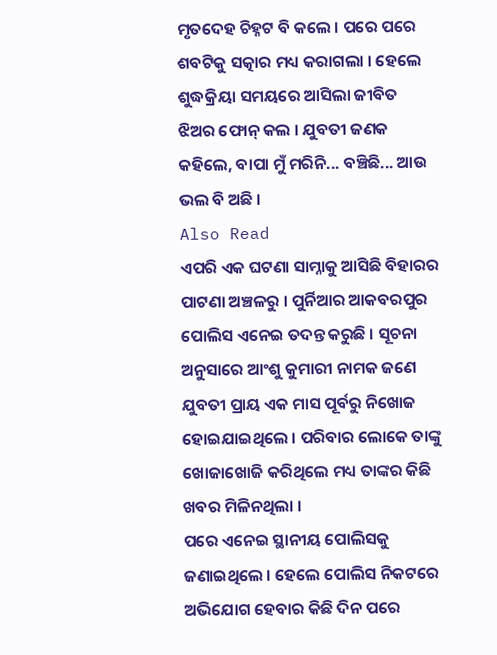ମୃତଦେହ ଚିହ୍ନଟ ବି କଲେ । ପରେ ପରେ ଶବଟିକୁ ସତ୍କାର ମଧ୍ୟ କରାଗଲା । ହେଲେ ଶୁଦ୍ଧକ୍ରିୟା ସମୟରେ ଆସିଲା ଜୀବିତ ଝିଅର ଫୋନ୍ କଲ । ଯୁବତୀ ଜଣକ କହିଲେ, ବାପା ମୁଁ ମରିନି... ବଞ୍ଚିଛି... ଆଉ ଭଲ ବି ଅଛି ।
Also Read
ଏପରି ଏକ ଘଟଣା ସାମ୍ନାକୁ ଆସିଛି ବିହାରର ପାଟଣା ଅଞ୍ଚଳରୁ । ପୁର୍ନିଆର ଆକବରପୁର ପୋଲିସ ଏନେଇ ତଦନ୍ତ କରୁଛି । ସୂଚନା ଅନୁସାରେ ଆଂଶୁ କୁମାରୀ ନାମକ ଜଣେ ଯୁବତୀ ପ୍ରାୟ ଏକ ମାସ ପୂର୍ବରୁ ନିଖୋଜ ହୋଇଯାଇଥିଲେ । ପରିବାର ଲୋକେ ତାଙ୍କୁ ଖୋଜାଖୋଜି କରିଥିଲେ ମଧ୍ୟ ତାଙ୍କର କିଛି ଖବର ମିଳିନଥିଲା ।
ପରେ ଏନେଇ ସ୍ଥାନୀୟ ପୋଲିସକୁ ଜଣାଇଥିଲେ । ହେଲେ ପୋଲିସ ନିକଟରେ ଅଭିଯୋଗ ହେବାର କିଛି ଦିନ ପରେ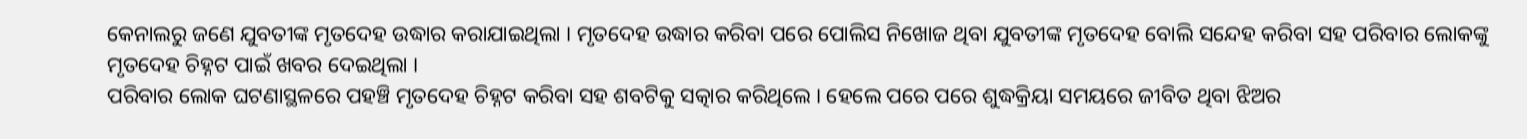କେନାଲରୁ ଜଣେ ଯୁବତୀଙ୍କ ମୃତଦେହ ଉଦ୍ଧାର କରାଯାଇଥିଲା । ମୃତଦେହ ଉଦ୍ଧାର କରିବା ପରେ ପୋଲିସ ନିଖୋଜ ଥିବା ଯୁବତୀଙ୍କ ମୃତଦେହ ବୋଲି ସନ୍ଦେହ କରିବା ସହ ପରିବାର ଲୋକଙ୍କୁ ମୃତଦେହ ଚିହ୍ନଟ ପାଇଁ ଖବର ଦେଇଥିଲା ।
ପରିବାର ଲୋକ ଘଟଣାସ୍ଥଳରେ ପହଞ୍ଚି ମୃତଦେହ ଚିହ୍ନଟ କରିବା ସହ ଶବଟିକୁ ସତ୍କାର କରିଥିଲେ । ହେଲେ ପରେ ପରେ ଶୁଦ୍ଧକ୍ରିୟା ସମୟରେ ଜୀବିତ ଥିବା ଝିଅର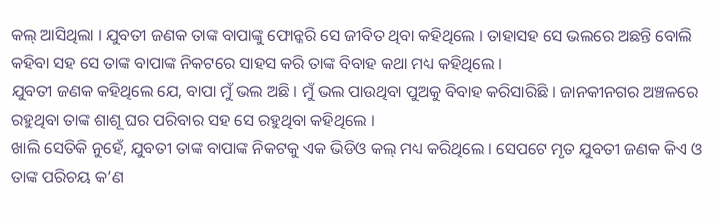କଲ୍ ଆସିଥିଲା । ଯୁବତୀ ଜଣକ ତାଙ୍କ ବାପାଙ୍କୁ ଫୋନ୍କରି ସେ ଜୀବିତ ଥିବା କହିଥିଲେ । ତାହାସହ ସେ ଭଲରେ ଅଛନ୍ତି ବୋଲି କହିବା ସହ ସେ ତାଙ୍କ ବାପାଙ୍କ ନିକଟରେ ସାହସ କରି ତାଙ୍କ ବିବାହ କଥା ମଧ୍ୟ କହିଥିଲେ ।
ଯୁବତୀ ଜଣକ କହିଥିଲେ ଯେ, ବାପା ମୁଁ ଭଲ ଅଛି । ମୁଁ ଭଲ ପାଉଥିବା ପୁଅକୁ ବିବାହ କରିସାରିଛି । ଜାନକୀନଗର ଅଞ୍ଚଳରେ ରହୁଥିବା ତାଙ୍କ ଶାଶୂ ଘର ପରିବାର ସହ ସେ ରହୁଥିବା କହିଥିଲେ ।
ଖାଲି ସେତିକି ନୁହେଁ, ଯୁବତୀ ତାଙ୍କ ବାପାଙ୍କ ନିକଟକୁ ଏକ ଭିଡିଓ କଲ୍ ମଧ୍ୟ କରିଥିଲେ । ସେପଟେ ମୃତ ଯୁବତୀ ଜଣକ କିଏ ଓ ତାଙ୍କ ପରିଚୟ କ’ଣ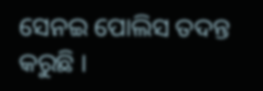ସେନଇ ପୋଲିସ ତଦନ୍ତ କରୁଛି ।